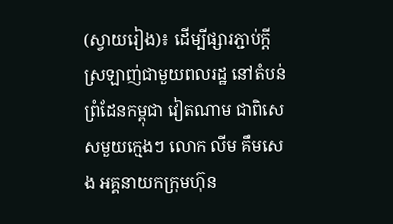(ស្វាយរៀង)៖ ដើម្បីផ្សារភ្ជាប់ក្តីស្រឡាញ់ជាមួយពលរដ្ឋ នៅតំបន់ព្រំដែនកម្ពុជា វៀតណាម ជាពិសេសមួយក្មេងៗ លោក លីម គឹមសេង អគ្គនាយកក្រុមហ៊ុន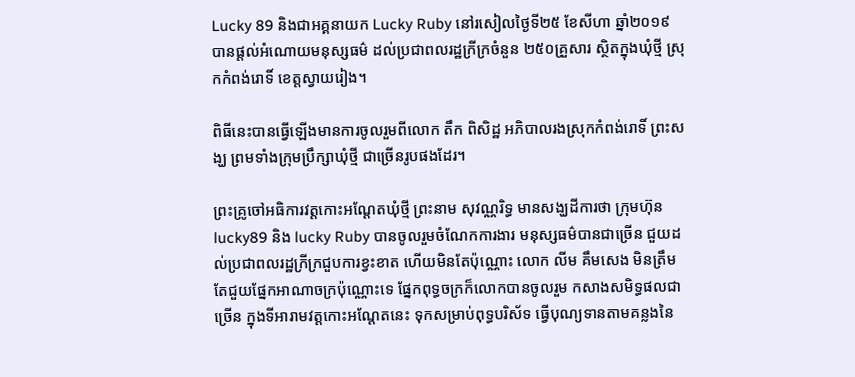Lucky 89 និងជាអគ្គនាយក Lucky Ruby នៅរសៀលថ្ងៃទី២៥ ខែសីហា ឆ្នាំ២០១៩ បានផ្តល់អំណោយមនុស្សធម៌ ដល់ប្រជាពលរដ្ឋក្រីក្រចំនួន ២៥០គ្រួសារ ស្ថិតក្នុងឃុំថ្មី ស្រុកកំពង់រោទិ៍ ខេត្តស្វាយរៀង។

ពិធីនេះបានធ្វើឡើងមានការចូលរួមពីលោក តឹក ពិសិដ្ឋ អភិបាលរងស្រុកកំពង់រោទិ៍ ព្រះសង្ឃ ព្រមទាំងក្រុមប្រឹក្សាឃុំថ្មី ជាច្រើនរូបផងដែរ។

ព្រះគ្រូចៅអធិការវត្តកោះអណ្តែតឃុំថ្មី ព្រះនាម សុវណ្ណរិទ្ធ មានសង្ឃដីការថា ក្រុមហ៊ុន lucky89 និង lucky Ruby បានចូលរួមចំណែកការងារ មនុស្សធម៌បានជាច្រើន ជួយដល់ប្រជាពលរដ្ឋក្រីក្រជួបការខ្វះខាត ហើយមិនតែប៉ុណ្ណោះ លោក លីម គឹមសេង មិនត្រឹមតែជួយផ្នែកអាណាចក្រប៉ុណ្ណោះទេ ផ្នែកពុទ្ធចក្រក៏លោកបានចូលរួម កសាងសមិទ្ធផលជាច្រើន ក្នុងទីអារាមវត្តកោះអណ្តែតនេះ ទុកសម្រាប់ពុទ្ធបរិស័ទ ធ្វើបុណ្យទានតាមគន្លងនៃ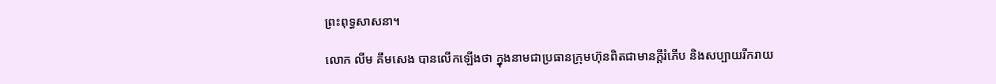ព្រះពុទ្ធសាសនា។

លោក លីម គឹមសេង បានលើកឡើងថា ក្នុងនាមជាប្រធានក្រុមហ៊ុនពិតជាមានក្តីរំភើប និងសប្បាយរីករាយ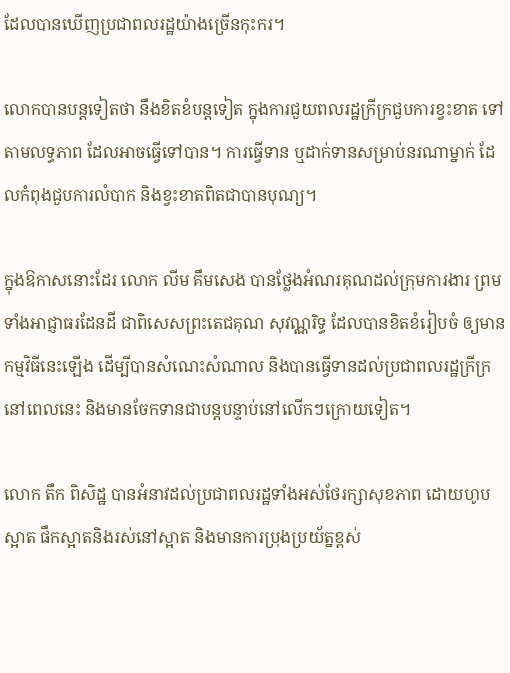ដែលបានឃើញប្រជាពលរដ្ឋយ៉ាងច្រើនកុះករ។

លោកបានបន្តទៀតថា នឹងខិតខំបន្តទៀត ក្នុងការជួយពលរដ្ឋក្រីក្រជួបការខ្វះខាត ទៅតាមលទ្ធភាព ដែលអាចធ្វើទៅបាន។ ការធ្វើទាន ឬដាក់ទានសម្រាប់នរណាម្នាក់ ដែលកំពុងជួបការលំបាក និងខ្វះខាតពិតជាបានបុណ្យ។

ក្នុងឱកាសនោះដែរ លោក លីម គឹមសេង បានថ្លែងអំណរគុណដល់ក្រុមការងារ ព្រមទាំងអាជ្ញាធរដែនដី ជាពិសេសព្រះតេជគុណ សុវណ្ណរិទ្ធ ដែលបានខិតខំរៀបចំ ឲ្យមានកម្មវិធីនេះឡើង ដើម្បីបានសំណេះសំណាល និងបានធ្វើទានដល់ប្រជាពលរដ្ឋក្រីក្រនៅពេលនេះ និងមានចែកទានជាបន្តបន្ទាប់នៅលើកៗក្រោយទៀត។

លោក តឹក ពិសិដ្ឋ បានអំនាវដល់ប្រជាពលរដ្ឋទាំងអស់ថែរក្សាសុខភាព ដោយហូបស្អាត ផឹកស្អាតនិងរស់នៅស្អាត និងមានការប្រុងប្រយ័ត្នខ្ពស់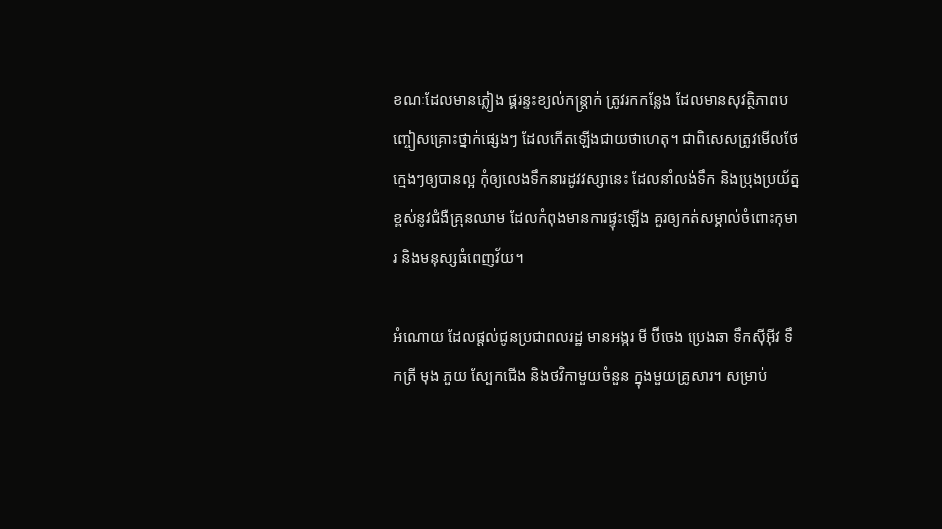ខណៈដែលមានភ្លៀង ផ្គរន្ទះខ្យល់កន្ត្រាក់ ត្រូវរកកន្លែង ដែលមានសុវត្ថិភាពបញ្ចៀសគ្រោះថ្នាក់ផ្សេងៗ ដែលកើតឡើងជាយថាហេតុ។ ជាពិសេសត្រូវមើលថែក្មេងៗឲ្យបានល្អ កុំឲ្យលេងទឹកនារដូវវស្សានេះ ដែលនាំលង់ទឹក និងប្រុងប្រយ័ត្នខ្ពស់នូវជំងឺគ្រុនឈាម ដែលកំពុងមានការផ្ទុះឡើង គួរឲ្យកត់សម្គាល់ចំពោះកុមារ និងមនុស្សធំពេញវ័យ។

អំណោយ ដែលផ្ដល់ជូនប្រជាពលរដ្ឋ មានអង្ករ មី ប៊ីចេង ប្រេងឆា ទឹកស៊ីអ៊ីវ ទឹកត្រី មុង ភួយ ស្បែកជើង និងថវិកាមួយចំនួន ក្នុងមួយគ្រូសារ។ សម្រាប់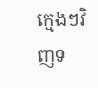ក្មេងៗវិញទ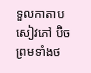ទួលកាតាប សៀវភៅ ប៊ិចព្រមទាំងថ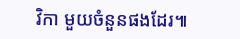វិកា មួយចំនួនផងដែរ៕